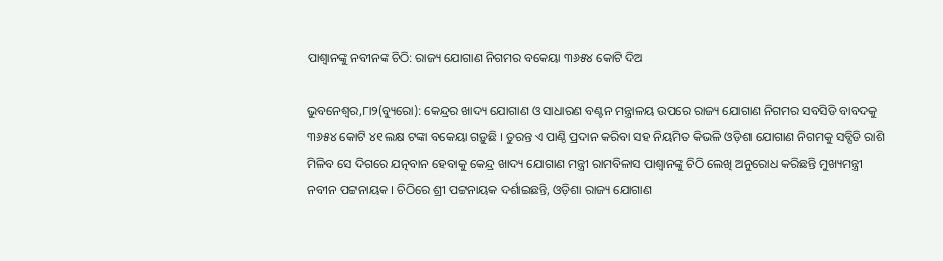ପାଶ୍ୱାନଙ୍କୁ ନବୀନଙ୍କ ଚିଠି: ରାଜ୍ୟ ଯୋଗାଣ ନିଗମର ବକେୟା ୩୬୫୪ କୋଟି ଦିଅ

ଭୁବନେଶ୍ୱର,୮ା୨(ବ୍ୟୁରୋ): କେନ୍ଦ୍ରର ଖାଦ୍ୟ ଯୋଗାଣ ଓ ସାଧାରଣ ବଣ୍ଟନ ମନ୍ତ୍ରାଳୟ ଉପରେ ରାଜ୍ୟ ଯୋଗାଣ ନିଗମର ସବସିଡି ବାବଦକୁ ୩୬୫୪ କୋଟି ୪୧ ଲକ୍ଷ ଟଙ୍କା ବକେୟା ଗଡ଼ୁଛି । ତୁରନ୍ତ ଏ ପାଣ୍ଠି ପ୍ରଦାନ କରିବା ସହ ନିୟମିତ କିଭଳି ଓଡ଼ିଶା ଯୋଗାଣ ନିଗମକୁ ସବ୍ସିଡି ରାଶି ମିଳିବ ସେ ଦିଗରେ ଯତ୍ନବାନ ହେବାକୁ କେନ୍ଦ୍ର ଖାଦ୍ୟ ଯୋଗାଣ ମନ୍ତ୍ରୀ ରାମବିଳାସ ପାଶ୍ୱାନଙ୍କୁ ଚିଠି ଲେଖି ଅନୁରୋଧ କରିଛନ୍ତି ମୁଖ୍ୟମନ୍ତ୍ରୀ ନବୀନ ପଟ୍ଟନାୟକ । ଚିଠିରେ ଶ୍ରୀ ପଟ୍ଟନାୟକ ଦର୍ଶାଇଛନ୍ତି, ଓଡ଼ିଶା ରାଜ୍ୟ ଯୋଗାଣ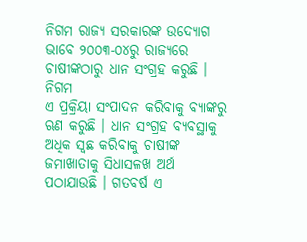ନିଗମ ରାଜ୍ୟ ସରକାରଙ୍କ ଉଦ୍ୟୋଗ ଭାବେ ୨୦୦୩-୦୪ରୁ ରାଜ୍ୟରେ ଚାଷୀଙ୍କଠାରୁ ଧାନ ସଂଗ୍ରହ କରୁଛି । ନିଗମ
ଏ ପ୍ରକ୍ରିୟା ସଂପାଦନ କରିବାକୁ ବ୍ୟାଙ୍କରୁ ଋଣ କରୁଛି । ଧାନ ସଂଗ୍ରହ ବ୍ୟବସ୍ଥାକୁ ଅଧିକ ସ୍ୱଛ କରିବାକୁ ଚାଷୀଙ୍କ ଜମାଖାତାକୁ ସିଧାସଳଖ ଅର୍ଥ ପଠାଯାଉଛି । ଗତବର୍ଷ ଏ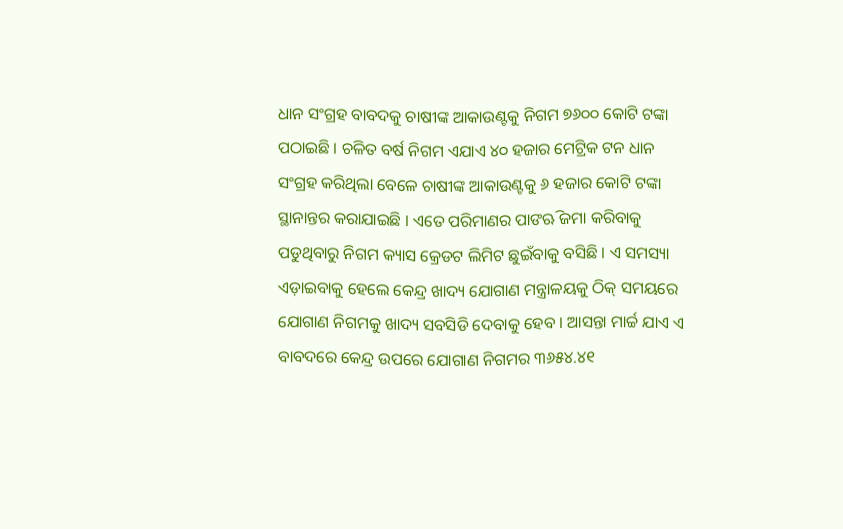ଧାନ ସଂଗ୍ରହ ବାବଦକୁ ଚାଷୀଙ୍କ ଆକାଉଣ୍ଟକୁ ନିଗମ ୭୬୦୦ କୋଟି ଟଙ୍କା ପଠାଇଛି । ଚଳିତ ବର୍ଷ ନିଗମ ଏଯାଏ ୪୦ ହଜାର ମେଟ୍ରିକ ଟନ ଧାନ ସଂଗ୍ରହ କରିଥିଲା ବେଳେ ଚାଷୀଙ୍କ ଆକାଉଣ୍ଟକୁ ୬ ହଜାର କୋଟି ଟଙ୍କା ସ୍ଥାନାନ୍ତର କରାଯାଇଛି । ଏତେ ପରିମାଣର ପାଙଋି ଜମା କରିବାକୁ ପଡୁଥିବାରୁ ନିଗମ କ୍ୟାସ କ୍ରେଡଟ ଲିମିଟ ଛୁଇଁବାକୁ ବସିଛି । ଏ ସମସ୍ୟା ଏଡ଼ାଇବାକୁ ହେଲେ କେନ୍ଦ୍ର ଖାଦ୍ୟ ଯୋଗାଣ ମନ୍ତ୍ରାଳୟକୁ ଠିକ୍ ସମୟରେ ଯୋଗାଣ ନିଗମକୁ ଖାଦ୍ୟ ସବସିଡି ଦେବାକୁ ହେବ । ଆସନ୍ତା ମାର୍ଚ୍ଚ ଯାଏ ଏ ବାବଦରେ କେନ୍ଦ୍ର ଉପରେ ଯୋଗାଣ ନିଗମର ୩୬୫୪.୪୧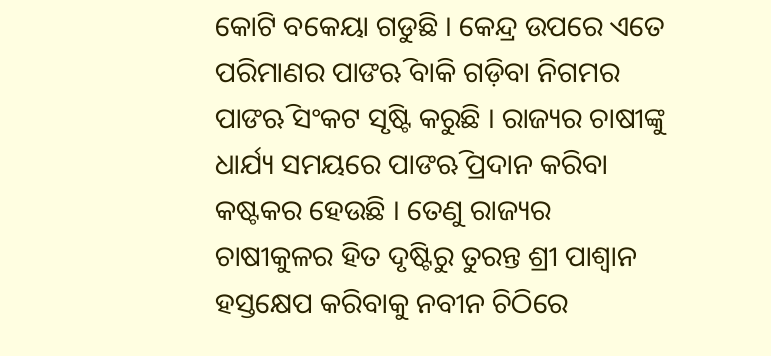କୋଟି ବକେୟା ଗଡୁଛି । କେନ୍ଦ୍ର ଉପରେ ଏତେ ପରିମାଣର ପାଙଋି ବାକି ଗଡ଼ିବା ନିଗମର ପାଙଋି ସଂକଟ ସୃଷ୍ଟି କରୁଛି । ରାଜ୍ୟର ଚାଷୀଙ୍କୁ ଧାର୍ଯ୍ୟ ସମୟରେ ପାଙଋି ପ୍ରଦାନ କରିବା କଷ୍ଟକର ହେଉଛି । ତେଣୁ ରାଜ୍ୟର ଚାଷୀକୁଳର ହିତ ଦୃଷ୍ଟିରୁ ତୁରନ୍ତ ଶ୍ରୀ ପାଶ୍ୱାନ ହସ୍ତକ୍ଷେପ କରିବାକୁ ନବୀନ ଚିଠିରେ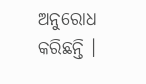ଅନୁରୋଧ କରିଛନ୍ତି ।